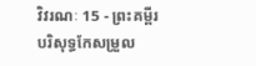វិវរណៈ 15 - ព្រះគម្ពីរបរិសុទ្ធកែសម្រួល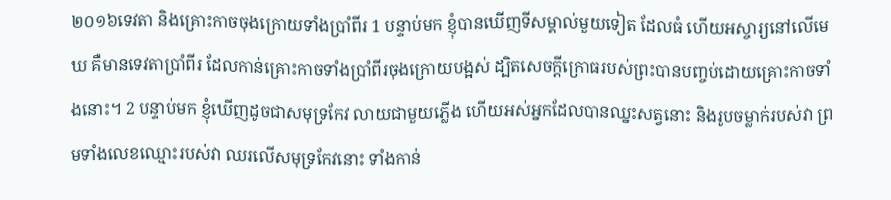២០១៦ទេវតា និងគ្រោះកាចចុងក្រោយទាំងប្រាំពីរ 1 បន្ទាប់មក ខ្ញុំបានឃើញទីសម្គាល់មួយទៀត ដែលធំ ហើយអស្ចារ្យនៅលើមេឃ គឺមានទេវតាប្រាំពីរ ដែលកាន់គ្រោះកាចទាំងប្រាំពីរចុងក្រោយបង្អស់ ដ្បិតសេចក្ដីក្រោធរបស់ព្រះបានបញ្ចប់ដោយគ្រោះកាចទាំងនោះ។ 2 បន្ទាប់មក ខ្ញុំឃើញដូចជាសមុទ្រកែវ លាយជាមួយភ្លើង ហើយអស់អ្នកដែលបានឈ្នះសត្វនោះ និងរូបចម្លាក់របស់វា ព្រមទាំងលេខឈ្មោះរបស់វា ឈរលើសមុទ្រកែវនោះ ទាំងកាន់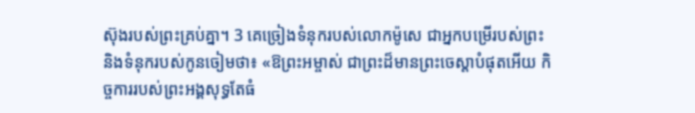ស៊ុងរបស់ព្រះគ្រប់គ្នា។ 3 គេច្រៀងទំនុករបស់លោកម៉ូសេ ជាអ្នកបម្រើរបស់ព្រះ និងទំនុករបស់កូនចៀមថា៖ «ឱព្រះអម្ចាស់ ជាព្រះដ៏មានព្រះចេស្តាបំផុតអើយ កិច្ចការរបស់ព្រះអង្គសុទ្ធតែធំ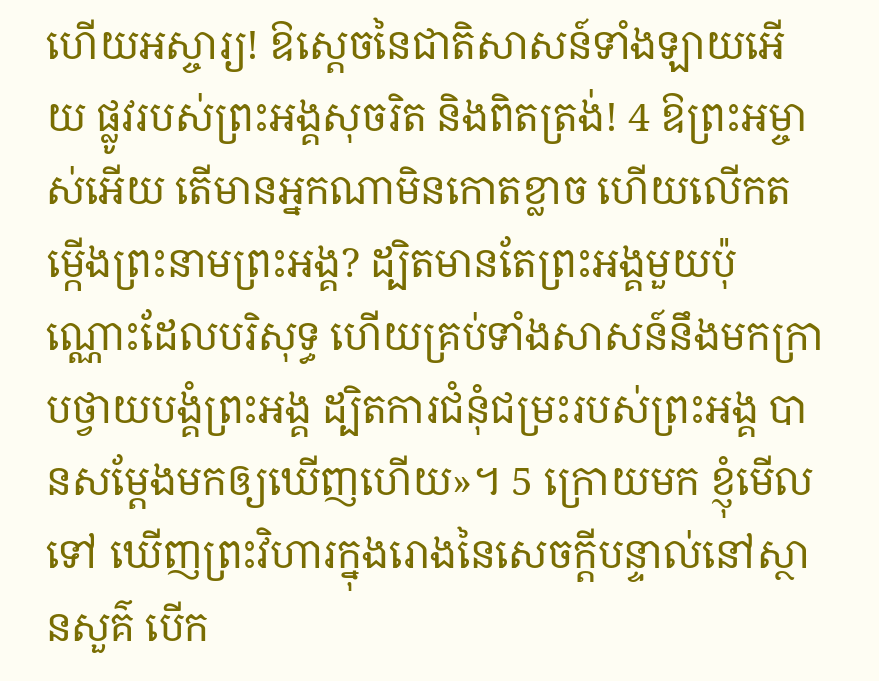ហើយអស្ចារ្យ! ឱស្តេចនៃជាតិសាសន៍ទាំងឡាយអើយ ផ្លូវរបស់ព្រះអង្គសុចរិត និងពិតត្រង់! 4 ឱព្រះអម្ចាស់អើយ តើមានអ្នកណាមិនកោតខ្លាច ហើយលើកតម្កើងព្រះនាមព្រះអង្គ? ដ្បិតមានតែព្រះអង្គមួយប៉ុណ្ណោះដែលបរិសុទ្ធ ហើយគ្រប់ទាំងសាសន៍នឹងមកក្រាបថ្វាយបង្គំព្រះអង្គ ដ្បិតការជំនុំជម្រះរបស់ព្រះអង្គ បានសម្តែងមកឲ្យឃើញហើយ»។ 5 ក្រោយមក ខ្ញុំមើលទៅ ឃើញព្រះវិហារក្នុងរោងនៃសេចក្ដីបន្ទាល់នៅស្ថានសួគ៌ បើក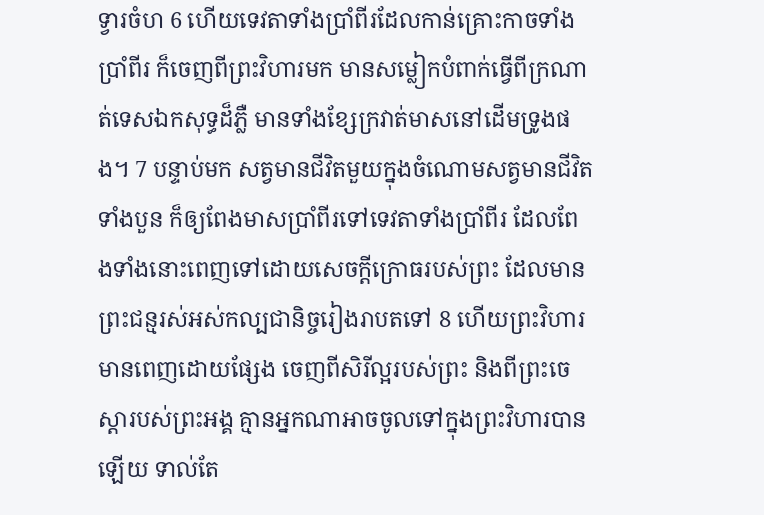ទ្វារចំហ 6 ហើយទេវតាទាំងប្រាំពីរដែលកាន់គ្រោះកាចទាំងប្រាំពីរ ក៏ចេញពីព្រះវិហារមក មានសម្លៀកបំពាក់ធ្វើពីក្រណាត់ទេសឯកសុទ្ធដ៏ភ្លឺ មានទាំងខ្សែក្រវាត់មាសនៅដើមទ្រូងផង។ 7 បន្ទាប់មក សត្វមានជីវិតមួយក្នុងចំណោមសត្វមានជីវិតទាំងបួន ក៏ឲ្យពែងមាសប្រាំពីរទៅទេវតាទាំងប្រាំពីរ ដែលពែងទាំងនោះពេញទៅដោយសេចក្ដីក្រោធរបស់ព្រះ ដែលមានព្រះជន្មរស់អស់កល្បជានិច្ចរៀងរាបតទៅ 8 ហើយព្រះវិហារមានពេញដោយផ្សែង ចេញពីសិរីល្អរបស់ព្រះ និងពីព្រះចេស្តារបស់ព្រះអង្គ គ្មានអ្នកណាអាចចូលទៅក្នុងព្រះវិហារបានឡើយ ទាល់តែ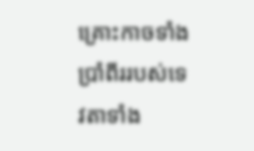គ្រោះកាចទាំងប្រាំពីររបស់ទេវតាទាំង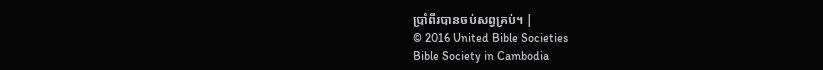ប្រាំពីរបានចប់សព្វគ្រប់។ |
© 2016 United Bible Societies
Bible Society in Cambodia